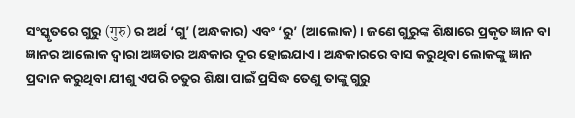ସଂସ୍କୃତରେ ଗୁରୁ (गुरु) ର ଅର୍ଥ ‘ଗୁ’ (ଅନ୍ଧକାର) ଏବଂ ‘ରୁ’ (ଆଲୋକ) । ଜଣେ ଗୁରୁଙ୍କ ଶିକ୍ଷାରେ ପ୍ରକୃତ ଜ୍ଞାନ ବା ଜ୍ଞାନର ଆଲୋକ ଦ୍ୱାରା ଅଜ୍ଞତାର ଅନ୍ଧକାର ଦୂର ହୋଇଯାଏ । ଅନ୍ଧକାରରେ ବାସ କରୁଥିବା ଲୋକଙ୍କୁ ଜ୍ଞାନ ପ୍ରଦାନ କରୁଥିବା ଯୀଶୁ ଏପରି ଚତୁର ଶିକ୍ଷା ପାଇଁ ପ୍ରସିଦ୍ଧ ତେଣୁ ତାଙ୍କୁ ଗୁରୁ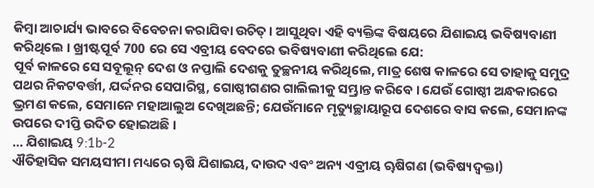କିମ୍ବା ଆଚାର୍ଯ୍ୟ ଭାବରେ ବିବେଚନା କରାଯିବା ଉଚିତ୍ । ଆସୁଥିବା ଏହି ବ୍ୟକ୍ତିଙ୍କ ବିଷୟରେ ଯିଶାଇୟ ଭବିଷ୍ୟବାଣୀ କରିଥିଲେ । ଖ୍ରୀଷ୍ଟପୂର୍ବ 700 ରେ ସେ ଏବ୍ରୀୟ ବେଦରେ ଭବିଷ୍ୟବାଣୀ କରିଥିଲେ ଯେ:
ପୂର୍ବ କାଳରେ ସେ ସବୂଲୂନ୍ ଦେଶ ଓ ନପ୍ତାଲି ଦେଶକୁ ତୁଚ୍ଛନୀୟ କରିଥିଲେ, ମାତ୍ର ଶେଷ କାଳରେ ସେ ତାହାକୁ ସମୁଦ୍ର ପଥର ନିକଟବର୍ତ୍ତୀ, ଯର୍ଦ୍ଦନର ସେପାରିସ୍ଥ, ଗୋଷ୍ଠୀଗଣର ଗାଲିଲୀକୁ ସମ୍ଭ୍ରାନ୍ତ କରିବେ। ଯେଉଁ ଗୋଷ୍ଠୀ ଅନ୍ଧକାରରେ ଭ୍ରମଣ କଲେ, ସେମାନେ ମହାଆଲୁଅ ଦେଖିଅଛନ୍ତି; ଯେଉଁମାନେ ମୃତ୍ୟୁଚ୍ଛାୟାରୂପ ଦେଶରେ ବାସ କଲେ, ସେମାନଙ୍କ ଉପରେ ଦୀପ୍ତି ଉଦିତ ହୋଇଅଛି।
… ଯିଶାଇୟ 9:1b-2
ଐତିହାସିକ ସମୟସୀମା ମଧ୍ୟରେ ୠଷି ଯିଶାଇୟ, ଦାଉଦ ଏବଂ ଅନ୍ୟ ଏବ୍ରୀୟ ୠଷିଗଣ (ଭବିଷ୍ୟଦ୍ବକ୍ତା)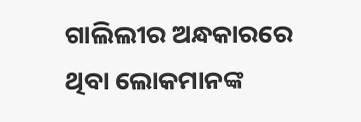ଗାଲିଲୀର ଅନ୍ଧକାରରେ ଥିବା ଲୋକମାନଙ୍କ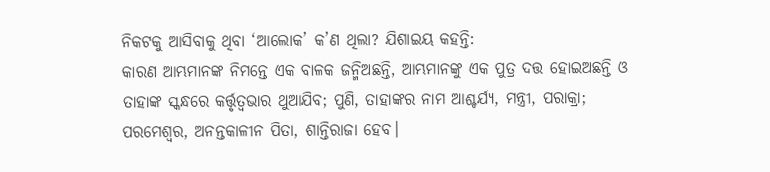ନିକଟକୁ ଆସିବାକୁ ଥିବା ‘ଆଲୋକ’ କ’ଣ ଥିଲା? ଯିଶାଇୟ କହନ୍ତି:
କାରଣ ଆମ୍ଭମାନଙ୍କ ନିମନ୍ତେ ଏକ ବାଳକ ଜନ୍ମିଅଛନ୍ତି, ଆମ୍ଭମାନଙ୍କୁ ଏକ ପୁତ୍ର ଦତ୍ତ ହୋଇଅଛନ୍ତି ଓ ତାହାଙ୍କ ସ୍କନ୍ଧରେ କର୍ତ୍ତୃତ୍ଵଭାର ଥୁଆଯିବ; ପୁଣି, ତାହାଙ୍କର ନାମ ଆଶ୍ଚର୍ଯ୍ୟ, ମନ୍ତ୍ରୀ, ପରାକ୍ରା; ପରମେଶ୍ଵର, ଅନନ୍ତକାଳୀନ ପିତା, ଶାନ୍ତିରାଜା ହେବ।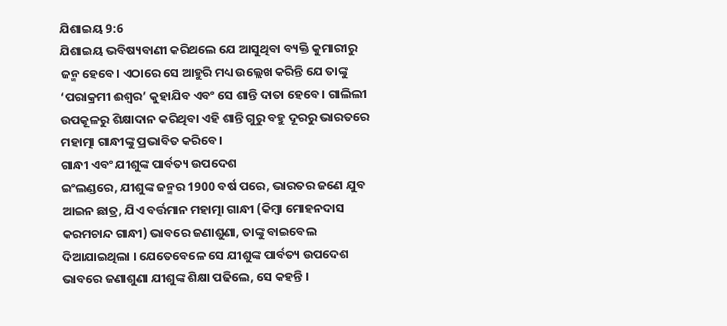ଯିଶାଇୟ 9:6
ଯିଶାଇୟ ଭବିଷ୍ୟବାଣୀ କରିଥଲେ ଯେ ଆସୁଥିବା ବ୍ୟକ୍ତି କୁମାରୀରୁ ଜନ୍ମ ହେବେ। ଏଠାରେ ସେ ଆହୁରି ମଧ୍ୟ ଉଲ୍ଲେଖ କରିନ୍ତି ଯେ ତାଙ୍କୁ ‘ପରାକ୍ରମୀ ଈଶ୍ଵର’ କୁହାଯିବ ଏବଂ ସେ ଶାନ୍ତି ଦାତା ହେବେ। ଗାଲିଲୀ ଉପକୂଳରୁ ଶିକ୍ଷାଦାନ କରିଥିବା ଏହି ଶାନ୍ତି ଗୁରୁ ବହୁ ଦୂରରୁ ଭାରତରେ ମହାତ୍ମା ଗାନ୍ଧୀଙ୍କୁ ପ୍ରଭାବିତ କରିବେ।
ଗାନ୍ଧୀ ଏବଂ ଯୀଶୁଙ୍କ ପାର୍ବତ୍ୟ ଉପଦେଶ
ଇଂଲଣ୍ଡରେ, ଯୀଶୁଙ୍କ ଜନ୍ମର 1900 ବର୍ଷ ପରେ, ଭାରତର ଜଣେ ଯୁବ ଆଇନ ଛାତ୍ର, ଯିଏ ବର୍ତ୍ତମାନ ମହାତ୍ମା ଗାନ୍ଧୀ (କିମ୍ବା ମୋହନଦାସ କରମଚାନ୍ଦ ଗାନ୍ଧୀ) ଭାବରେ ଜଣାଶୁଣା, ତାଙ୍କୁ ବାଇବେଲ ଦିଆଯାଇଥିଲା । ଯେତେବେଳେ ସେ ଯୀଶୁଙ୍କ ପାର୍ବତ୍ୟ ଉପଦେଶ ଭାବରେ ଜଣାଶୁଣା ଯୀଶୁଙ୍କ ଶିକ୍ଷା ପଢିଲେ, ସେ କହନ୍ତି ।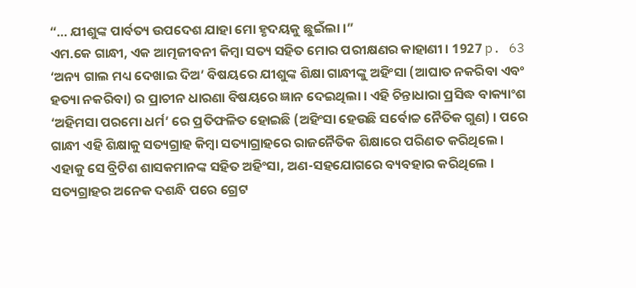“… ଯୀଶୁଙ୍କ ପାର୍ବତ୍ୟ ଉପଦେଶ ଯାହା ମୋ ହୃଦୟକୁ ଛୁଇଁଲା ।”
ଏମ.କେ ଗାନ୍ଧୀ, ଏକ ଆତ୍ମଜୀବନୀ କିମ୍ବା ସତ୍ୟ ସହିତ ମୋର ପରୀକ୍ଷଣର କାହାଣୀ । 1927 p. 63
‘ଅନ୍ୟ ଗାଲ ମଧ୍ୟ ଦେଖାଇ ଦିଅ’ ବିଷୟରେ ଯୀଶୁଙ୍କ ଶିକ୍ଷା ଗାନ୍ଧୀଙ୍କୁ ଅହିଂସା (ଆଘାତ ନକରିବା ଏବଂ ହତ୍ୟା ନକରିବା) ର ପ୍ରାଚୀନ ଧାରଣା ବିଷୟରେ ଜ୍ଞାନ ଦେଇଥିଲା । ଏହି ଚିନ୍ତାଧାରା ପ୍ରସିଦ୍ଧ ବାକ୍ୟାଂଶ ‘ଅହିମସା ପରମୋ ଧର୍ମ’ ରେ ପ୍ରତିଫଳିତ ହୋଇଛି (ଅହିଂସା ହେଉଛି ସର୍ବୋଚ୍ଚ ନୈତିକ ଗୁଣ) । ପରେ ଗାନ୍ଧୀ ଏହି ଶିକ୍ଷାକୁ ସତ୍ୟଗ୍ରାହ କିମ୍ବା ସତ୍ୟାଗ୍ରାହରେ ରାଜନୈତିକ ଶିକ୍ଷାରେ ପରିଣତ କରିଥିଲେ। ଏହାକୁ ସେ ବ୍ରିଟିଶ ଶାସକମାନଙ୍କ ସହିତ ଅହିଂସା, ଅଣ-ସହଯୋଗରେ ବ୍ୟବହାର କରିଥିଲେ । ସତ୍ୟଗ୍ରାହର ଅନେକ ଦଶନ୍ଧି ପରେ ଗ୍ରେଟ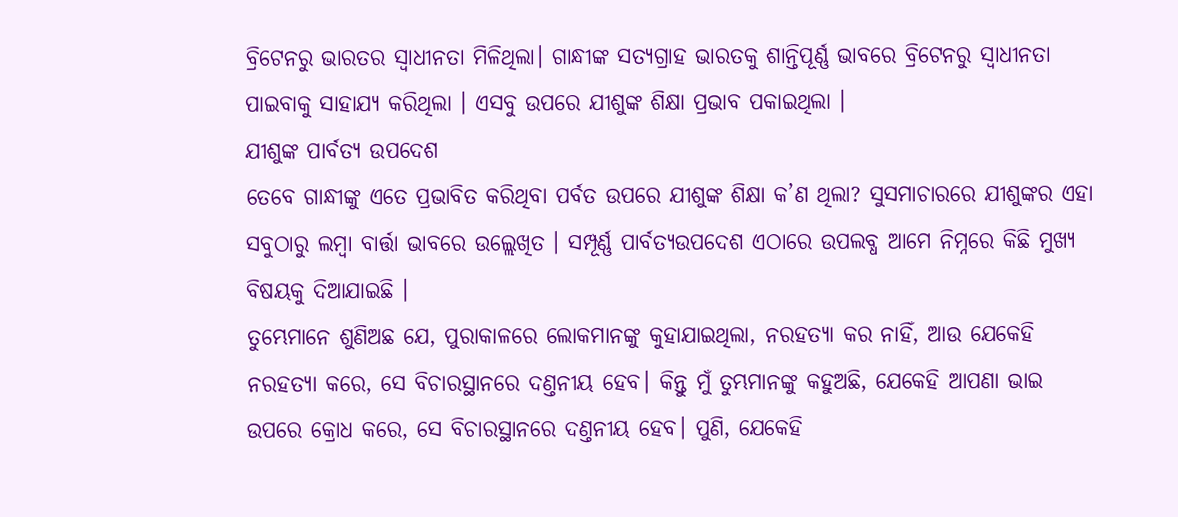ବ୍ରିଟେନରୁ ଭାରତର ସ୍ଵାଧୀନତା ମିଳିଥିଲା। ଗାନ୍ଧୀଙ୍କ ସତ୍ୟଗ୍ରାହ ଭାରତକୁ ଶାନ୍ତିପୂର୍ଣ୍ଣ ଭାବରେ ବ୍ରିଟେନରୁ ସ୍ଵାଧୀନତା ପାଇବାକୁ ସାହାଯ୍ୟ କରିଥିଲା । ଏସବୁ ଉପରେ ଯୀଶୁଙ୍କ ଶିକ୍ଷା ପ୍ରଭାବ ପକାଇଥିଲା ।
ଯୀଶୁଙ୍କ ପାର୍ବତ୍ୟ ଉପଦେଶ
ତେବେ ଗାନ୍ଧୀଙ୍କୁ ଏତେ ପ୍ରଭାବିତ କରିଥିବା ପର୍ବତ ଉପରେ ଯୀଶୁଙ୍କ ଶିକ୍ଷା କ’ଣ ଥିଲା? ସୁସମାଚାରରେ ଯୀଶୁଙ୍କର ଏହା ସବୁଠାରୁ ଲମ୍ବା ବାର୍ତ୍ତା ଭାବରେ ଉଲ୍ଲେଖିତ । ସମ୍ପୂର୍ଣ୍ଣ ପାର୍ବତ୍ୟଉପଦେଶ ଏଠାରେ ଉପଲବ୍ଧ ଆମେ ନିମ୍ନରେ କିଛି ମୁଖ୍ୟ ବିଷୟକୁ ଦିଆଯାଇଛି ।
ତୁମ୍ଭେମାନେ ଶୁଣିଅଛ ଯେ, ପୁରାକାଳରେ ଲୋକମାନଙ୍କୁ କୁହାଯାଇଥିଲା, ନରହତ୍ୟା କର ନାହିଁ, ଆଉ ଯେକେହି ନରହତ୍ୟା କରେ, ସେ ବିଚାରସ୍ଥାନରେ ଦଣ୍ତନୀୟ ହେବ। କିନ୍ତୁ ମୁଁ ତୁମ୍ଭମାନଙ୍କୁ କହୁଅଛି, ଯେକେହି ଆପଣା ଭାଇ ଉପରେ କ୍ରୋଧ କରେ, ସେ ବିଚାରସ୍ଥାନରେ ଦଣ୍ତନୀୟ ହେବ। ପୁଣି, ଯେକେହି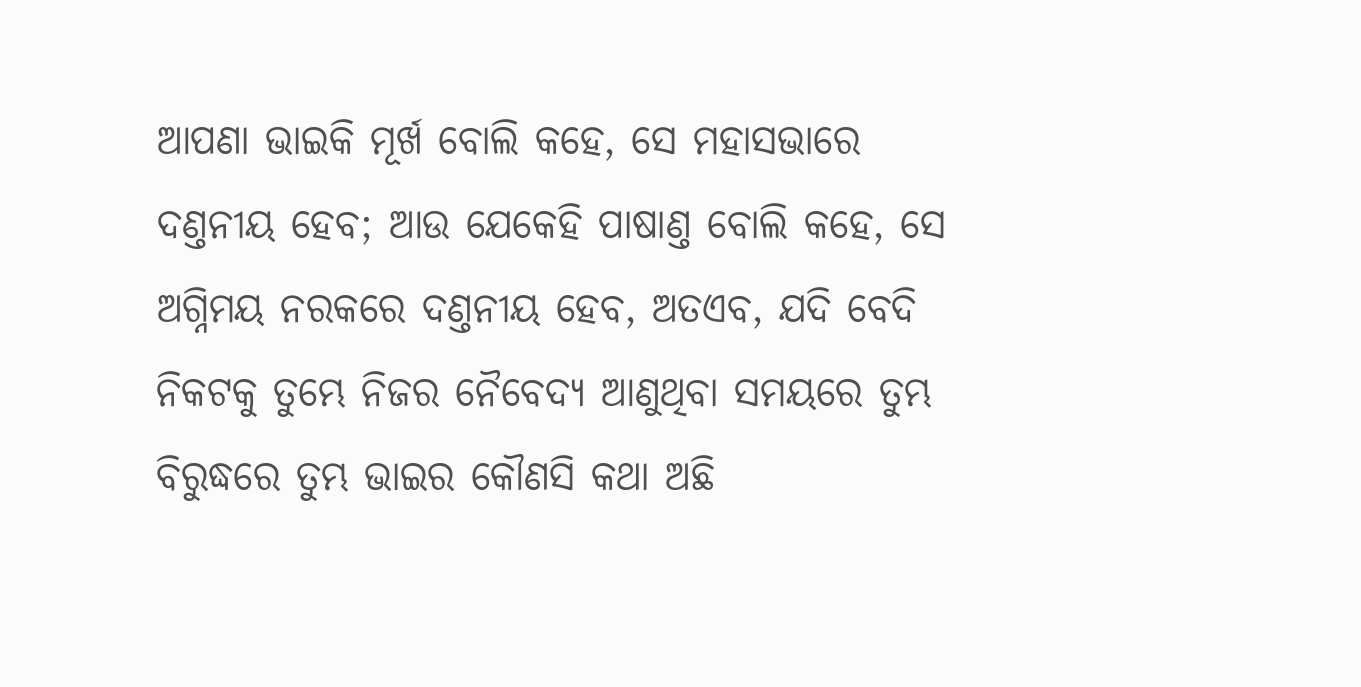ଆପଣା ଭାଇକି ମୂର୍ଖ ବୋଲି କହେ, ସେ ମହାସଭାରେ ଦଣ୍ତନୀୟ ହେବ; ଆଉ ଯେକେହି ପାଷାଣ୍ତ ବୋଲି କହେ, ସେ ଅଗ୍ନିମୟ ନରକରେ ଦଣ୍ତନୀୟ ହେବ, ଅତଏବ, ଯଦି ବେଦି ନିକଟକୁ ତୁମ୍ଭେ ନିଜର ନୈବେଦ୍ୟ ଆଣୁଥିବା ସମୟରେ ତୁମ୍ଭ ବିରୁଦ୍ଧରେ ତୁମ୍ଭ ଭାଇର କୌଣସି କଥା ଅଛି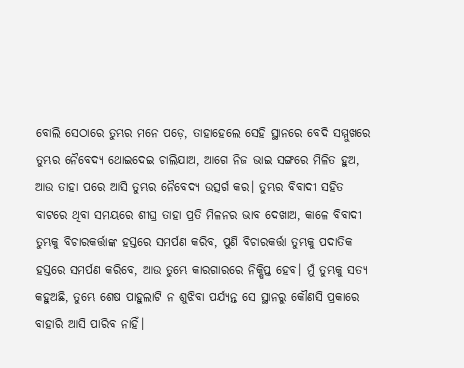ବୋଲି ସେଠାରେ ତୁମ୍ଭର ମନେ ପଡ଼େ, ତାହାହେଲେ ସେହି ସ୍ଥାନରେ ବେଦି ସମ୍ମୁଖରେ ତୁମ୍ଭର ନୈବେଦ୍ୟ ଥୋଇଦେଇ ଚାଲିଯାଅ, ଆଗେ ନିଜ ଭାଇ ସଙ୍ଗରେ ମିଳିତ ହୁଅ, ଆଉ ତାହା ପରେ ଆସି ତୁମ୍ଭର ନୈବେଦ୍ୟ ଉତ୍ସର୍ଗ କର। ତୁମ୍ଭର ବିବାଦୀ ସହିତ ବାଟରେ ଥିବା ସମୟରେ ଶୀଘ୍ର ତାହା ପ୍ରତି ମିଳନର ଭାବ ଦେଖାଅ, କାଳେ ବିବାଦୀ ତୁମ୍ଭକୁ ବିଚାରକର୍ତ୍ତାଙ୍କ ହସ୍ତରେ ସମର୍ପଣ କରିବ, ପୁଣି ବିଚାରକର୍ତ୍ତା ତୁମ୍ଭକୁ ପଦାତିକ ହସ୍ତରେ ସମର୍ପଣ କରିବେ, ଆଉ ତୁମ୍ଭେ କାରଗାରରେ ନିକ୍ଷିପ୍ତ ହେବ। ମୁଁ ତୁମ୍ଭକୁ ସତ୍ୟ କହୁଅଛି, ତୁମ୍ଭେ ଶେଷ ପାହୁଲାଟି ନ ଶୁଝିବା ପର୍ଯ୍ୟନ୍ତ ସେ ସ୍ଥାନରୁ କୌଣସି ପ୍ରକାରେ ବାହାରି ଆସି ପାରିବ ନାହିଁ।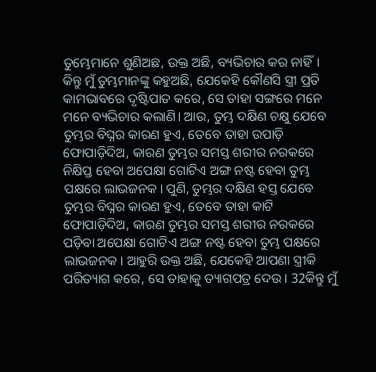ତୁମ୍ଭେମାନେ ଶୁଣିଅଛ, ଉକ୍ତ ଅଛି, ବ୍ୟଭିଚାର କର ନାହିଁ। କିନ୍ତୁ ମୁଁ ତୁମ୍ଭମାନଙ୍କୁ କହୁଅଛି, ଯେକେହି କୌଣସି ସ୍ତ୍ରୀ ପ୍ରତି କାମଭାବରେ ଦୃଷ୍ଟିପାତ କରେ, ସେ ତାହା ସଙ୍ଗରେ ମନେ ମନେ ବ୍ୟଭିଚାର କଲାଣି। ଆଉ, ତୁମ୍ଭ ଦକ୍ଷିଣ ଚକ୍ଷୁ ଯେବେ ତୁମ୍ଭର ବିଘ୍ନର କାରଣ ହୁଏ, ତେବେ ତାହା ଉପାଡ଼ି ଫୋପାଡ଼ିଦିଅ, କାରଣ ତୁମ୍ଭର ସମସ୍ତ ଶରୀର ନରକରେ ନିକ୍ଷିପ୍ତ ହେବା ଅପେକ୍ଷା ଗୋଟିଏ ଅଙ୍ଗ ନଷ୍ଟ ହେବା ତୁମ୍ଭ ପକ୍ଷରେ ଲାଭଜନକ। ପୁଣି, ତୁମ୍ଭର ଦକ୍ଷିଣ ହସ୍ତ ଯେବେ ତୁମ୍ଭର ବିଘ୍ନର କାରଣ ହୁଏ, ତେବେ ତାହା କାଟି ଫୋପାଡ଼ିଦିଅ, କାରଣ ତୁମ୍ଭର ସମସ୍ତ ଶରୀର ନରକରେ ପଡ଼ିବା ଅପେକ୍ଷା ଗୋଟିଏ ଅଙ୍ଗ ନଷ୍ଟ ହେବା ତୁମ୍ଭ ପକ୍ଷରେ ଲାଭଜନକ। ଆହୁରି ଉକ୍ତ ଅଛି, ଯେକେହି ଆପଣା ସ୍ତ୍ରୀକି ପରିତ୍ୟାଗ କରେ, ସେ ତାହାକୁ ତ୍ୟାଗପତ୍ର ଦେଉ। 32କିନ୍ତୁ ମୁଁ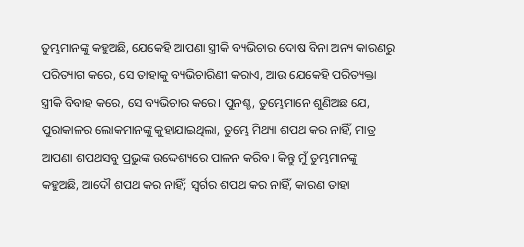ତୁମ୍ଭମାନଙ୍କୁ କହୁଅଛି, ଯେକେହି ଆପଣା ସ୍ତ୍ରୀକି ବ୍ୟଭିଚାର ଦୋଷ ବିନା ଅନ୍ୟ କାରଣରୁ ପରିତ୍ୟାଗ କରେ, ସେ ତାହାକୁ ବ୍ୟଭିଚାରିଣୀ କରାଏ, ଆଉ ଯେକେହି ପରିତ୍ୟକ୍ତା ସ୍ତ୍ରୀକି ବିବାହ କରେ, ସେ ବ୍ୟଭିଚାର କରେ। ପୁନଶ୍ଚ, ତୁମ୍ଭେମାନେ ଶୁଣିଅଛ ଯେ, ପୁରାକାଳର ଲୋକମାନଙ୍କୁ କୁହାଯାଇଥିଲା, ତୁମ୍ଭେ ମିଥ୍ୟା ଶପଥ କର ନାହିଁ, ମାତ୍ର ଆପଣା ଶପଥସବୁ ପ୍ରଭୁଙ୍କ ଉଦ୍ଦେଶ୍ୟରେ ପାଳନ କରିବ। କିନ୍ତୁ ମୁଁ ତୁମ୍ଭମାନଙ୍କୁ କହୁଅଛି, ଆଦୌ ଶପଥ କର ନାହିଁ; ସ୍ଵର୍ଗର ଶପଥ କର ନାହିଁ, କାରଣ ତାହା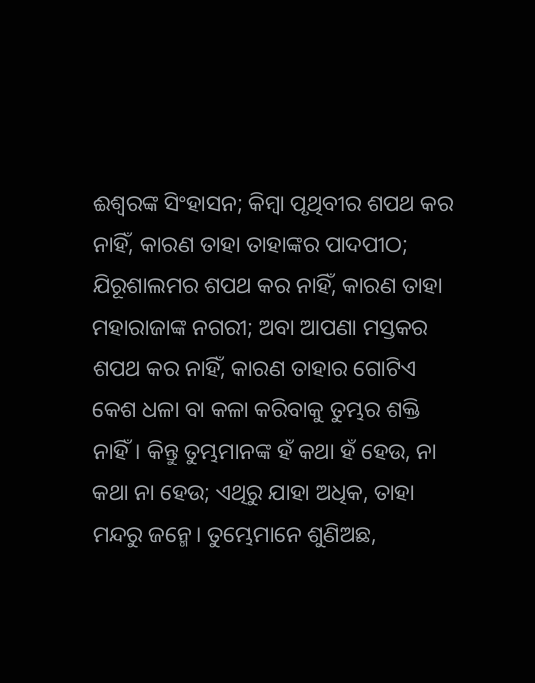ଈଶ୍ଵରଙ୍କ ସିଂହାସନ; କିମ୍ଵା ପୃଥିବୀର ଶପଥ କର ନାହିଁ, କାରଣ ତାହା ତାହାଙ୍କର ପାଦପୀଠ; ଯିରୂଶାଲମର ଶପଥ କର ନାହିଁ, କାରଣ ତାହା ମହାରାଜାଙ୍କ ନଗରୀ; ଅବା ଆପଣା ମସ୍ତକର ଶପଥ କର ନାହିଁ, କାରଣ ତାହାର ଗୋଟିଏ କେଶ ଧଳା ବା କଳା କରିବାକୁ ତୁମ୍ଭର ଶକ୍ତି ନାହିଁ। କିନ୍ତୁ ତୁମ୍ଭମାନଙ୍କ ହଁ କଥା ହଁ ହେଉ, ନା କଥା ନା ହେଉ; ଏଥିରୁ ଯାହା ଅଧିକ, ତାହା ମନ୍ଦରୁ ଜନ୍ମେ। ତୁମ୍ଭେମାନେ ଶୁଣିଅଛ,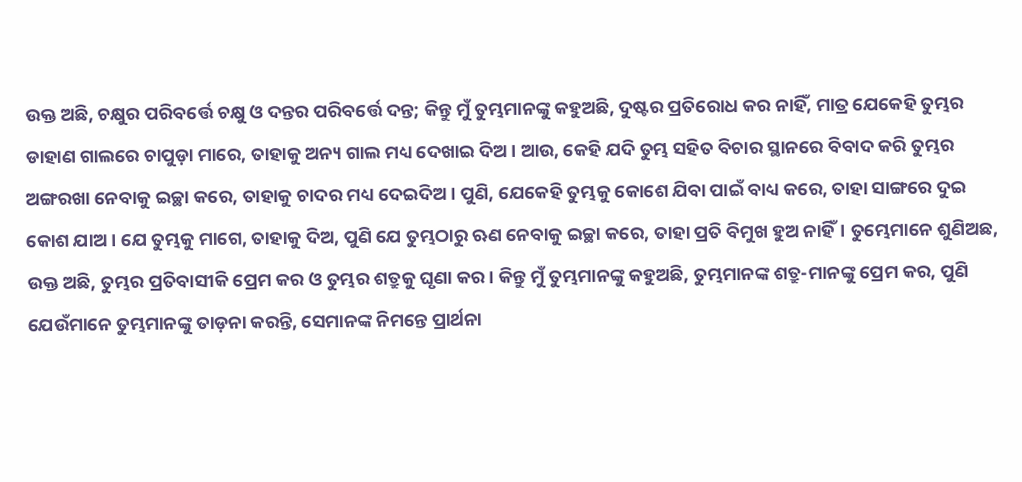ଉକ୍ତ ଅଛି, ଚକ୍ଷୁର ପରିବର୍ତ୍ତେ ଚକ୍ଷୁ ଓ ଦନ୍ତର ପରିବର୍ତ୍ତେ ଦନ୍ତ; କିନ୍ତୁ ମୁଁ ତୁମ୍ଭମାନଙ୍କୁ କହୁଅଛି, ଦୁଷ୍ଟର ପ୍ରତିରୋଧ କର ନାହିଁ, ମାତ୍ର ଯେକେହି ତୁମ୍ଭର ଡାହାଣ ଗାଲରେ ଚାପୁଡ଼ା ମାରେ, ତାହାକୁ ଅନ୍ୟ ଗାଲ ମଧ୍ୟ ଦେଖାଇ ଦିଅ। ଆଉ, କେହି ଯଦି ତୁମ୍ଭ ସହିତ ବିଚାର ସ୍ଥାନରେ ବିବାଦ କରି ତୁମ୍ଭର ଅଙ୍ଗରଖା ନେବାକୁ ଇଚ୍ଛା କରେ, ତାହାକୁ ଚାଦର ମଧ୍ୟ ଦେଇଦିଅ। ପୁଣି, ଯେକେହି ତୁମ୍ଭକୁ କୋଶେ ଯିବା ପାଇଁ ବାଧ୍ୟ କରେ, ତାହା ସାଙ୍ଗରେ ଦୁଇ କୋଶ ଯାଅ। ଯେ ତୁମ୍ଭକୁ ମାଗେ, ତାହାକୁ ଦିଅ, ପୁଣି ଯେ ତୁମ୍ଭଠାରୁ ଋଣ ନେବାକୁ ଇଚ୍ଛା କରେ, ତାହା ପ୍ରତି ବିମୁଖ ହୁଅ ନାହିଁ। ତୁମ୍ଭେମାନେ ଶୁଣିଅଛ, ଉକ୍ତ ଅଛି, ତୁମ୍ଭର ପ୍ରତିବାସୀକି ପ୍ରେମ କର ଓ ତୁମ୍ଭର ଶତ୍ରୁକୁ ଘୃଣା କର। କିନ୍ତୁ ମୁଁ ତୁମ୍ଭମାନଙ୍କୁ କହୁଅଛି, ତୁମ୍ଭମାନଙ୍କ ଶତ୍ରୁ-ମାନଙ୍କୁ ପ୍ରେମ କର, ପୁଣି ଯେଉଁମାନେ ତୁମ୍ଭମାନଙ୍କୁ ତାଡ଼ନା କରନ୍ତି, ସେମାନଙ୍କ ନିମନ୍ତେ ପ୍ରାର୍ଥନା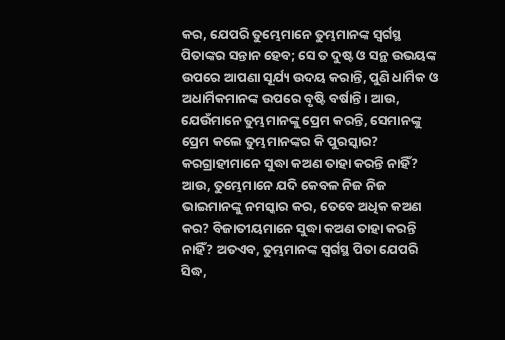କର, ଯେପରି ତୁମ୍ଭେମାନେ ତୁମ୍ଭମାନଙ୍କ ସ୍ଵର୍ଗସ୍ଥ ପିତାଙ୍କର ସନ୍ତାନ ହେବ; ସେ ତ ଦୁଷ୍ଟ ଓ ସନ୍ଥ ଉଭୟଙ୍କ ଉପରେ ଆପଣା ସୂର୍ଯ୍ୟ ଉଦୟ କରାନ୍ତି, ପୁଣି ଧାର୍ମିକ ଓ ଅଧାର୍ମିକମାନଙ୍କ ଉପରେ ବୃଷ୍ଟି ବର୍ଷାନ୍ତି। ଆଉ, ଯେଉଁମାନେ ତୁମ୍ଭମାନଙ୍କୁ ପ୍ରେମ କରନ୍ତି, ସେମାନଙ୍କୁ ପ୍ରେମ କଲେ ତୁମ୍ଭମାନଙ୍କର କି ପୁରସ୍କାର? କରଗ୍ରାହୀମାନେ ସୁଦ୍ଧା କଅଣ ତାହା କରନ୍ତି ନାହିଁ? ଆଉ, ତୁମ୍ଭେମାନେ ଯଦି କେବଳ ନିଜ ନିଜ ଭାଇମାନଙ୍କୁ ନମସ୍କାର କର, ତେବେ ଅଧିକ କଅଣ କର? ବିଜାତୀୟମାନେ ସୁଦ୍ଧା କଅଣ ତାହା କରନ୍ତି ନାହିଁ? ଅତଏବ, ତୁମ୍ଭମାନଙ୍କ ସ୍ଵର୍ଗସ୍ଥ ପିତା ଯେପରି ସିଦ୍ଧ,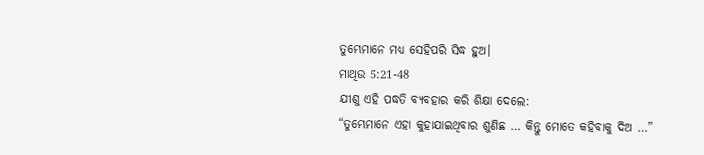ତୁମ୍ଭେମାନେ ମଧ୍ୟ ସେହିପରି ସିଦ୍ଧ ହୁଅ।
ମାଥିଉ 5:21-48
ଯୀଶୁ ଏହି ପଦ୍ଧତି ବ୍ୟବହାର କରି ଶିକ୍ଷା ଦେଲେ:
“ତୁମ୍ଭେମାନେ ଏହା କୁହାଯାଇଥିବାର ଶୁଣିଛ … କିନ୍ତୁ ମୋତେ କହିବାକୁ ଦିଅ …”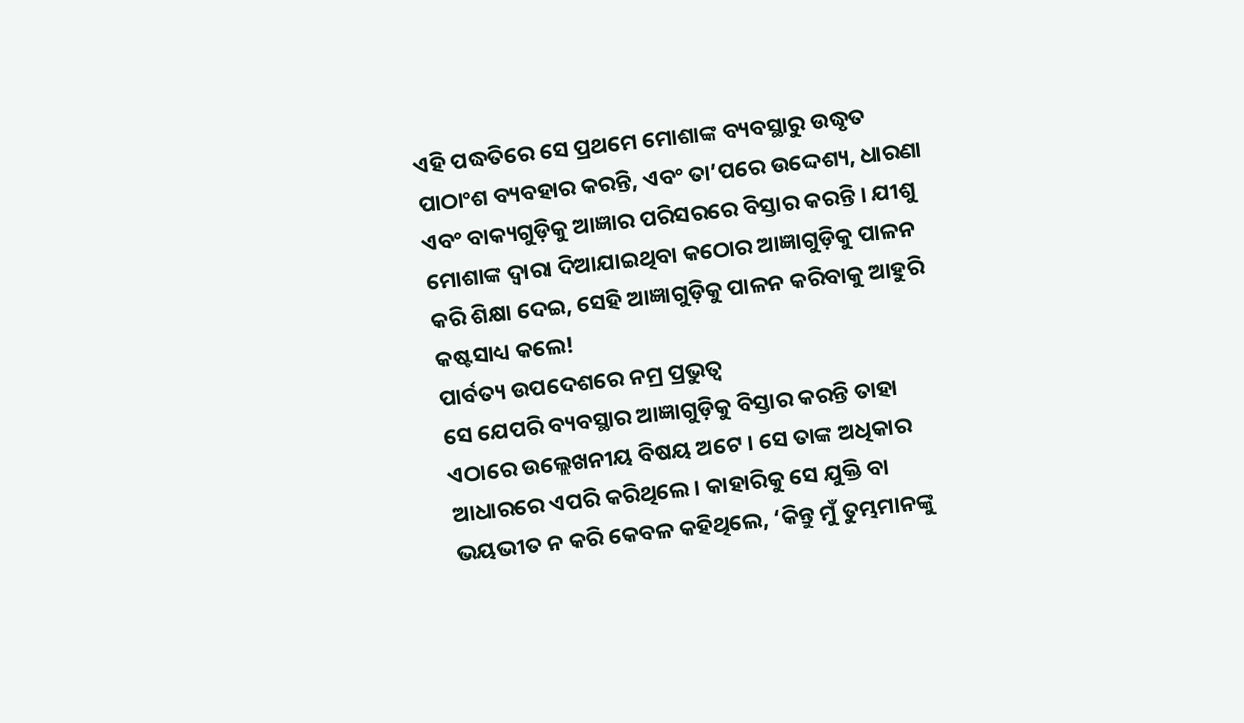ଏହି ପଦ୍ଧତିରେ ସେ ପ୍ରଥମେ ମୋଶାଙ୍କ ବ୍ୟବସ୍ଥାରୁ ଉଦ୍ଧୃତ ପାଠାଂଶ ବ୍ୟବହାର କରନ୍ତି, ଏବଂ ତା’ପରେ ଉଦ୍ଦେଶ୍ୟ, ଧାରଣା ଏବଂ ବାକ୍ୟଗୁଡ଼ିକୁ ଆଜ୍ଞାର ପରିସରରେ ବିସ୍ତାର କରନ୍ତି । ଯୀଶୁ ମୋଶାଙ୍କ ଦ୍ୱାରା ଦିଆଯାଇଥିବା କଠୋର ଆଜ୍ଞାଗୁଡ଼ିକୁ ପାଳନ କରି ଶିକ୍ଷା ଦେଇ, ସେହି ଆଜ୍ଞାଗୁଡ଼ିକୁ ପାଳନ କରିବାକୁ ଆହୁରି କଷ୍ଟସାଧ୍ୟ କଲେ!
ପାର୍ବତ୍ୟ ଉପଦେଶରେ ନମ୍ର ପ୍ରଭୁତ୍ୱ
ସେ ଯେପରି ବ୍ୟବସ୍ଥାର ଆଜ୍ଞାଗୁଡ଼ିକୁ ବିସ୍ତାର କରନ୍ତି ତାହା ଏଠାରେ ଉଲ୍ଲେଖନୀୟ ବିଷୟ ଅଟେ । ସେ ତାଙ୍କ ଅଧିକାର ଆଧାରରେ ଏପରି କରିଥିଲେ। କାହାରିକୁ ସେ ଯୁକ୍ତି ବା ଭୟଭୀତ ନ କରି କେବଳ କହିଥିଲେ, ‘କିନ୍ତୁ ମୁଁ ତୁମ୍ଭମାନଙ୍କୁ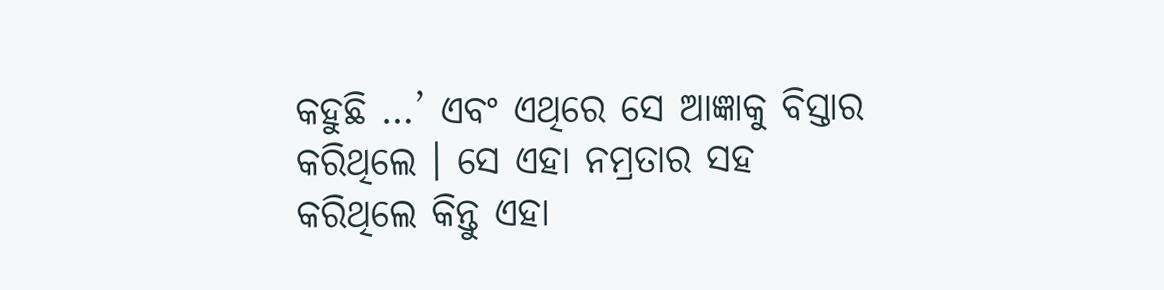କହୁଛି …’ ଏବଂ ଏଥିରେ ସେ ଆଜ୍ଞାକୁ ବିସ୍ତାର କରିଥିଲେ । ସେ ଏହା ନମ୍ରତାର ସହ କରିଥିଲେ କିନ୍ତୁ ଏହା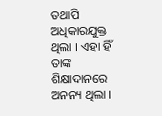ତଥାପି ଅଧିକାରଯୁକ୍ତ ଥିଲା । ଏହା ହିଁ ତାଙ୍କ ଶିକ୍ଷାଦାନରେ ଅନନ୍ୟ ଥିଲା ।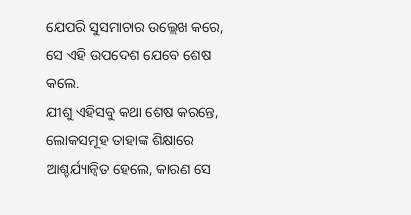ଯେପରି ସୁସମାଚାର ଉଲ୍ଲେଖ କରେ, ସେ ଏହି ଉପଦେଶ ଯେବେ ଶେଷ କଲେ.
ଯୀଶୁ ଏହିସବୁ କଥା ଶେଷ କରନ୍ତେ, ଲୋକସମୂହ ତାହାଙ୍କ ଶିକ୍ଷାରେ ଆଶ୍ଚର୍ଯ୍ୟାନ୍ଵିତ ହେଲେ, କାରଣ ସେ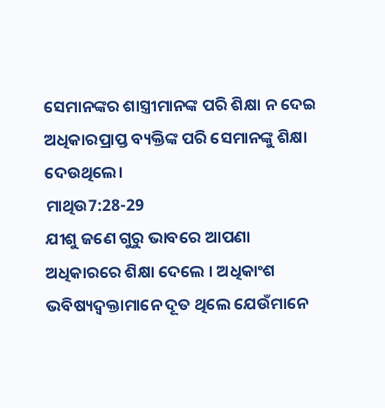ସେମାନଙ୍କର ଶାସ୍ତ୍ରୀମାନଙ୍କ ପରି ଶିକ୍ଷା ନ ଦେଇ ଅଧିକାରପ୍ରାପ୍ତ ବ୍ୟକ୍ତିଙ୍କ ପରି ସେମାନଙ୍କୁ ଶିକ୍ଷା ଦେଉଥିଲେ।
ମାଥିଉ7:28-29
ଯୀଶୁ ଜଣେ ଗୁରୁ ଭାବରେ ଆପଣା ଅଧିକାରରେ ଶିକ୍ଷା ଦେଲେ । ଅଧିକାଂଶ ଭବିଷ୍ୟଦ୍ବକ୍ତାମାନେ ଦୂତ ଥିଲେ ଯେଉଁମାନେ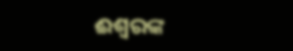ଈଶ୍ଵରଙ୍କ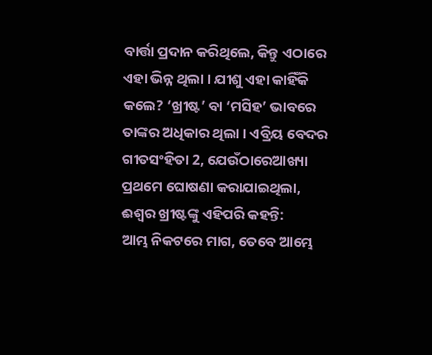ବାର୍ତ୍ତା ପ୍ରଦାନ କରିଥିଲେ, କିନ୍ତୁ ଏଠାରେ ଏହା ଭିନ୍ନ ଥିଲା । ଯୀଶୁ ଏହା କାହିଁକି କଲେ? ‘ଖ୍ରୀଷ୍ଟ’ ବା ‘ମସିହ’ ଭାବରେ ତାଙ୍କର ଅଧିକାର ଥିଲା । ଏବ୍ରିୟ ବେଦର ଗୀତସଂହିତା 2, ଯେଉଁଠାରେଆଖ୍ୟା ପ୍ରଥମେ ଘୋଷଣା କରାଯାଇଥିଲା, ଈଶ୍ଵର ଖ୍ରୀଷ୍ଟଙ୍କୁ ଏହିପରି କହନ୍ତି:
ଆମ୍ଭ ନିକଟରେ ମାଗ, ତେବେ ଆମ୍ଭେ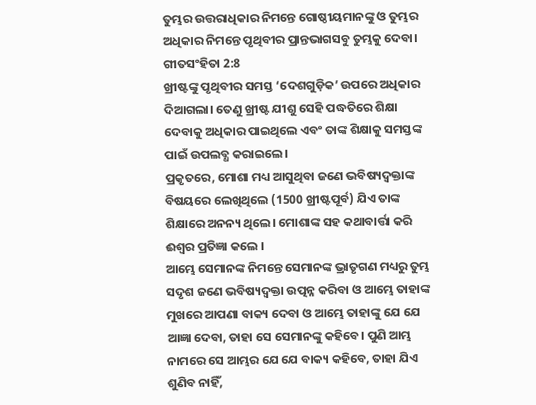ତୁମ୍ଭର ଉତ୍ତରାଧିକାର ନିମନ୍ତେ ଗୋଷ୍ଠୀୟମାନଙ୍କୁ ଓ ତୁମ୍ଭର ଅଧିକାର ନିମନ୍ତେ ପୃଥିବୀର ପ୍ରାନ୍ତଭାଗସବୁ ତୁମ୍ଭକୁ ଦେବା।
ଗୀତସଂହିତା 2:8
ଖ୍ରୀଷ୍ଟଙ୍କୁ ପୃଥିବୀର ସମସ୍ତ ‘ଦେଶଗୁଡ଼ିକ’ ଉପରେ ଅଧିକାର ଦିଆଗଲା। ତେଣୁ ଖ୍ରୀଷ୍ଟ ଯୀଶୁ ସେହି ପଦ୍ଧତିରେ ଶିକ୍ଷା ଦେବାକୁ ଅଧିକାର ପାଇଥିଲେ ଏବଂ ତାଙ୍କ ଶିକ୍ଷାକୁ ସମସ୍ତଙ୍କ ପାଇଁ ଉପଲବ୍ଧ କରାଇଲେ।
ପ୍ରକୃତରେ, ମୋଶା ମଧ୍ୟ ଆସୁଥିବା ଜଣେ ଭବିଷ୍ୟଦ୍ବକ୍ତାଙ୍କ ବିଷୟରେ ଲେଖିଥିଲେ (1500 ଖ୍ରୀଷ୍ଟପୂର୍ବ) ଯିଏ ତାଙ୍କ ଶିକ୍ଷାରେ ଅନନ୍ୟ ଥିଲେ। ମୋଶାଙ୍କ ସହ କଥାବାର୍ତ୍ତା କରି ଈଶ୍ଵର ପ୍ରତିଜ୍ଞା କଲେ ।
ଆମ୍ଭେ ସେମାନଙ୍କ ନିମନ୍ତେ ସେମାନଙ୍କ ଭ୍ରାତୃଗଣ ମଧ୍ୟରୁ ତୁମ୍ଭ ସଦୃଶ ଜଣେ ଭବିଷ୍ୟଦ୍ବକ୍ତା ଉତ୍ପନ୍ନ କରିବା ଓ ଆମ୍ଭେ ତାହାଙ୍କ ମୁଖରେ ଆପଣା ବାକ୍ୟ ଦେବା ଓ ଆମ୍ଭେ ତାହାଙ୍କୁ ଯେ ଯେ ଆଜ୍ଞା ଦେବା, ତାହା ସେ ସେମାନଙ୍କୁ କହିବେ। ପୁଣି ଆମ୍ଭ ନାମରେ ସେ ଆମ୍ଭର ଯେ ଯେ ବାକ୍ୟ କହିବେ, ତାହା ଯିଏ ଶୁଣିବ ନାହିଁ,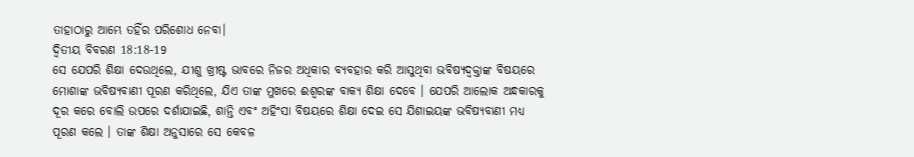ତାହାଠାରୁ ଆମ୍ଭେ ତହିଁର ପରିଶୋଧ ନେବା।
ଦ୍ଵିତୀୟ ବିବରଣ 18:18-19
ସେ ଯେପରି ଶିକ୍ଷା ଦେଉଥିଲେ, ଯୀଶୁ ଖ୍ରୀଷ୍ଟ ଭାବରେ ନିଜର ଅଧିକାର ବ୍ୟବହାର କରି ଆସୁଥିବା ଭବିଷ୍ୟଦ୍ବକ୍ତାଙ୍କ ବିଷୟରେ ମୋଶାଙ୍କ ଭବିଷ୍ୟବାଣୀ ପୂରଣ କରିଥିଲେ, ଯିଏ ତାଙ୍କ ମୁଖରେ ଈଶ୍ଵରଙ୍କ ବାକ୍ୟ ଶିକ୍ଷା ଦେବେ । ଯେପରି ଆଲୋକ ଅନ୍ଧକାରକୁ ଦୂର କରେ ବୋଲି ଉପରେ ଦର୍ଶାଯାଇଛି, ଶାନ୍ତି ଏବଂ ଅହିଂସା ବିଷୟରେ ଶିକ୍ଷା ଦେଇ ସେ ଯିଶାଇୟଙ୍କ ଭବିଷ୍ୟବାଣୀ ମଧ୍ୟ ପୂରଣ କଲେ । ତାଙ୍କ ଶିକ୍ଷା ଅନୁସାରେ ସେ କେବଳ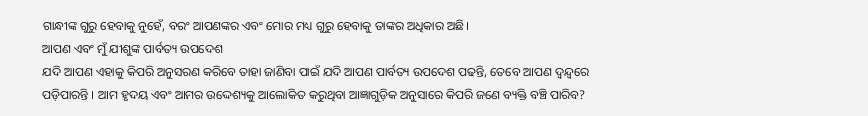ଗାନ୍ଧୀଙ୍କ ଗୁରୁ ହେବାକୁ ନୁହେଁ, ବରଂ ଆପଣଙ୍କର ଏବଂ ମୋର ମଧ୍ୟ ଗୁରୁ ହେବାକୁ ତାଙ୍କର ଅଧିକାର ଅଛି।
ଆପଣ ଏବଂ ମୁଁ ଯୀଶୁଙ୍କ ପାର୍ବତ୍ୟ ଉପଦେଶ
ଯଦି ଆପଣ ଏହାକୁ କିପରି ଅନୁସରଣ କରିବେ ତାହା ଜାଣିବା ପାଇଁ ଯଦି ଆପଣ ପାର୍ବତ୍ୟ ଉପଦେଶ ପଢନ୍ତି, ତେବେ ଆପଣ ଦ୍ୱନ୍ଦ୍ୱରେ ପଡ଼ିପାରନ୍ତି । ଆମ ହୃଦୟ ଏବଂ ଆମର ଉଦ୍ଦେଶ୍ୟକୁ ଆଲୋକିତ କରୁଥିବା ଆଜ୍ଞାଗୁଡ଼ିକ ଅନୁସାରେ କିପରି ଜଣେ ବ୍ୟକ୍ତି ବଞ୍ଚି ପାରିବ?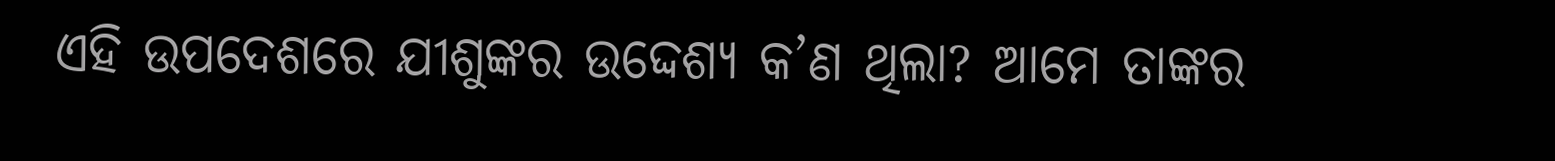ଏହି ଉପଦେଶରେ ଯୀଶୁଙ୍କର ଉଦ୍ଦେଶ୍ୟ କ’ଣ ଥିଲା? ଆମେ ତାଙ୍କର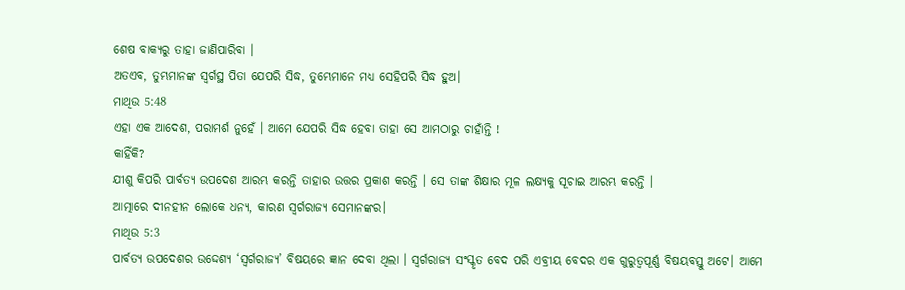ଶେଷ ବାକ୍ୟରୁ ତାହା ଜାଣିପାରିବା ।
ଅତଏବ, ତୁମ୍ଭମାନଙ୍କ ସ୍ଵର୍ଗସ୍ଥ ପିତା ଯେପରି ସିଦ୍ଧ, ତୁମ୍ଭେମାନେ ମଧ୍ୟ ସେହିପରି ସିଦ୍ଧ ହୁଅ।
ମାଥିଉ 5:48
ଏହା ଏକ ଆଦେଶ, ପରାମର୍ଶ ନୁହେଁ । ଆମେ ଯେପରି ସିଦ୍ଧ ହେବା ତାହା ସେ ଆମଠାରୁ ଚାହାଁନ୍ତି !
କାହିଁକି?
ଯୀଶୁ କିପରି ପାର୍ବତ୍ୟ ଉପଦେଶ ଆରମ୍ଭ କରନ୍ତି ତାହାର ଉତ୍ତର ପ୍ରକାଶ କରନ୍ତି । ସେ ତାଙ୍କ ଶିକ୍ଷାର ମୂଳ ଲକ୍ଷ୍ୟକୁ ସୂଚାଇ ଆରମ୍ଭ କରନ୍ତି ।
ଆତ୍ମାରେ ଦୀନହୀନ ଲୋକେ ଧନ୍ୟ, କାରଣ ସ୍ଵର୍ଗରାଜ୍ୟ ସେମାନଙ୍କର।
ମାଥିଉ 5:3
ପାର୍ବତ୍ୟ ଉପଦେଶର ଉଦ୍ଦେଶ୍ୟ ‘ସ୍ୱର୍ଗରାଜ୍ୟ’ ବିଷୟରେ ଜ୍ଞାନ ଦେବା ଥିଲା । ସ୍ୱର୍ଗରାଜ୍ୟ ସଂସ୍କୃତ ବେଦ ପରି ଏବ୍ରୀୟ ବେଦର ଏକ ଗୁରୁତ୍ୱପୂର୍ଣ୍ଣ ବିଷୟବସ୍ତୁ ଅଟେ। ଆମେ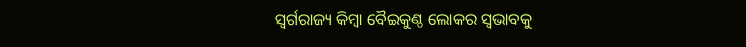ସ୍ୱର୍ଗରାଜ୍ୟ କିମ୍ବା ବୈଇକୁଣ୍ଠ ଲୋକର ସ୍ୱଭାବକୁ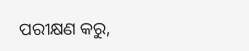ପରୀକ୍ଷଣ କରୁ,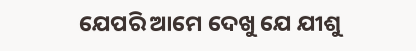ଯେପରି ଆମେ ଦେଖୁ ଯେ ଯୀଶୁ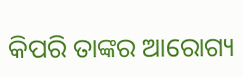କିପରି ତାଙ୍କର ଆରୋଗ୍ୟ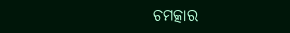ଚମତ୍କାର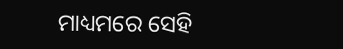ମାଧ୍ୟମରେ ସେହି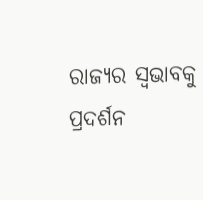ରାଜ୍ୟର ସ୍ୱଭାବକୁ ପ୍ରଦର୍ଶନ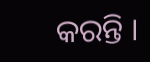କରନ୍ତି ।